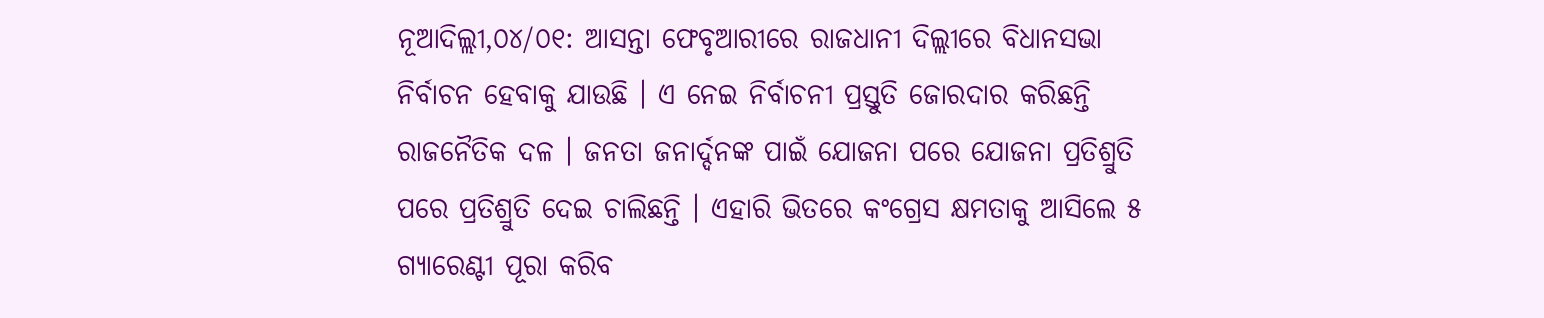ନୂଆଦିଲ୍ଲୀ,୦୪/୦୧: ଆସନ୍ତା ଫେବୃଆରୀରେ ରାଜଧାନୀ ଦିଲ୍ଲୀରେ ବିଧାନସଭା ନିର୍ବାଚନ ହେବାକୁ ଯାଉଛି । ଏ ନେଇ ନିର୍ବାଚନୀ ପ୍ରସ୍ତୁତି ଜୋରଦାର କରିଛନ୍ତି ରାଜନୈତିକ ଦଳ । ଜନତା ଜନାର୍ଦ୍ଦନଙ୍କ ପାଇଁ ଯୋଜନା ପରେ ଯୋଜନା ପ୍ରତିଶ୍ରୁତି ପରେ ପ୍ରତିଶ୍ରୁତି ଦେଇ ଚାଲିଛନ୍ତି । ଏହାରି ଭିତରେ କଂଗ୍ରେସ କ୍ଷମତାକୁ ଆସିଲେ ୫ ଗ୍ୟାରେଣ୍ଟୀ ପୂରା କରିବ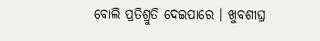ବୋଲି ପ୍ରତିଶ୍ରୁତି ଦେଇପାରେ । ଖୁବଶୀଘ୍ର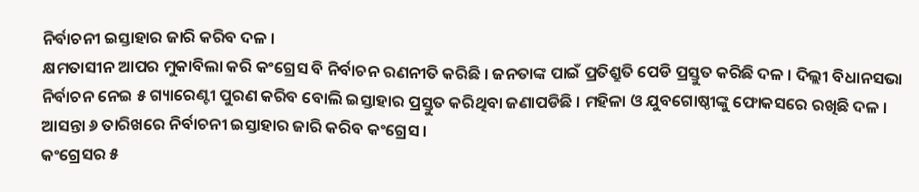ନିର୍ବାଚନୀ ଇସ୍ତାହାର ଜାରି କରିବ ଦଳ ।
କ୍ଷମତାସୀନ ଆପର ମୁକାବିଲା କରି କଂଗ୍ରେସ ବି ନିର୍ବାଚନ ରଣନୀତି କରିଛି । ଜନତାଙ୍କ ପାଇଁ ପ୍ରତିଶ୍ରୁତି ପେଡି ପ୍ରସ୍ତୁତ କରିଛି ଦଳ । ଦିଲ୍ଲୀ ବିଧାନସଭା ନିର୍ବାଚନ ନେଇ ୫ ଗ୍ୟାରେଣ୍ଟୀ ପୁରଣ କରିବ ବୋଲି ଇସ୍ତାହାର ପ୍ରସ୍ତୁତ କରିଥିବା ଜଣାପଡିଛି । ମହିଳା ଓ ଯୁବଗୋଷ୍ଠୀଙ୍କୁ ଫୋକସରେ ରଖିଛି ଦଳ । ଆସନ୍ତା ୬ ତାରିଖରେ ନିର୍ବାଚନୀ ଇସ୍ତାହାର ଜାରି କରିବ କଂଗ୍ରେସ ।
କଂଗ୍ରେସର ୫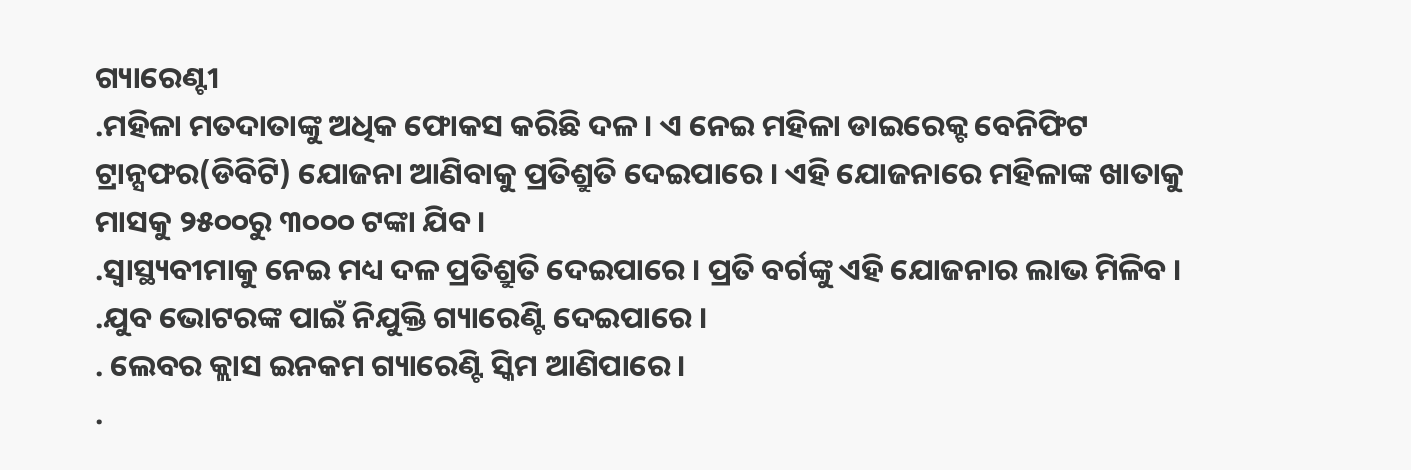ଗ୍ୟାରେଣ୍ଟୀ
.ମହିଳା ମତଦାତାଙ୍କୁ ଅଧିକ ଫୋକସ କରିଛି ଦଳ । ଏ ନେଇ ମହିଳା ଡାଇରେକ୍ଟ ବେନିଫିଟ ଟ୍ରାନ୍ସଫର(ଡିବିଟି) ଯୋଜନା ଆଣିବାକୁ ପ୍ରତିଶ୍ରୁତି ଦେଇପାରେ । ଏହି ଯୋଜନାରେ ମହିଳାଙ୍କ ଖାତାକୁ ମାସକୁ ୨୫୦୦ରୁ ୩୦୦୦ ଟଙ୍କା ଯିବ ।
.ସ୍ବାସ୍ଥ୍ୟବୀମାକୁ ନେଇ ମଧ୍ୟ ଦଳ ପ୍ରତିଶ୍ରୁତି ଦେଇପାରେ । ପ୍ରତି ବର୍ଗଙ୍କୁ ଏହି ଯୋଜନାର ଲାଭ ମିଳିବ ।
.ଯୁବ ଭୋଟରଙ୍କ ପାଇଁ ନିଯୁକ୍ତି ଗ୍ୟାରେଣ୍ଟି ଦେଇପାରେ ।
. ଲେବର କ୍ଲାସ ଇନକମ ଗ୍ୟାରେଣ୍ଟି ସ୍କିମ ଆଣିପାରେ ।
.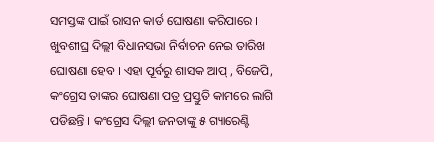ସମସ୍ତଙ୍କ ପାଇଁ ରାସନ କାର୍ଡ ଘୋଷଣା କରିପାରେ ।
ଖୁବଶୀଘ୍ର ଦିଲ୍ଲୀ ବିଧାନସଭା ନିର୍ବାଚନ ନେଇ ତାରିଖ ଘୋଷଣା ହେବ । ଏହା ପୂର୍ବରୁ ଶାସକ ଆପ୍ , ବିଜେପି, କଂଗ୍ରେସ ତାଙ୍କର ଘୋଷଣା ପତ୍ର ପ୍ରସ୍ତୁତି କାମରେ ଲାଗି ପଡିଛନ୍ତି । କଂଗ୍ରେସ ଦିଲ୍ଲୀ ଜନତାଙ୍କୁ ୫ ଗ୍ୟାରେଣ୍ଟି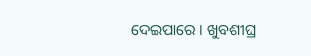ଦେଇପାରେ । ଖୁବଶୀଘ୍ର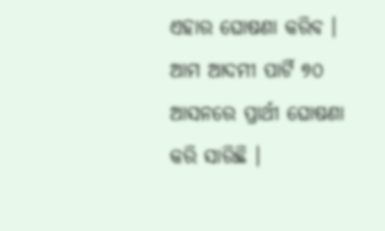ଏହାର ଘୋଷଣା କରିବ । ଆମ ଆଦମୀ ପାର୍ଟି ୭୦ ଆସନରେ ପ୍ରାର୍ଥୀ ଘୋଷଣା କରି ସାରିଛି ।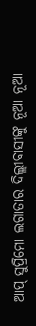ଆପ୍ ସୁପ୍ରିମୋ ଲଗାତାର ଦିଲ୍ଲୀବାସୀଙ୍କୁ ନୂଆ ନୂଆ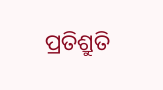ପ୍ରତିଶ୍ରୁତି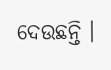ଦେଉଛନ୍ତି ।